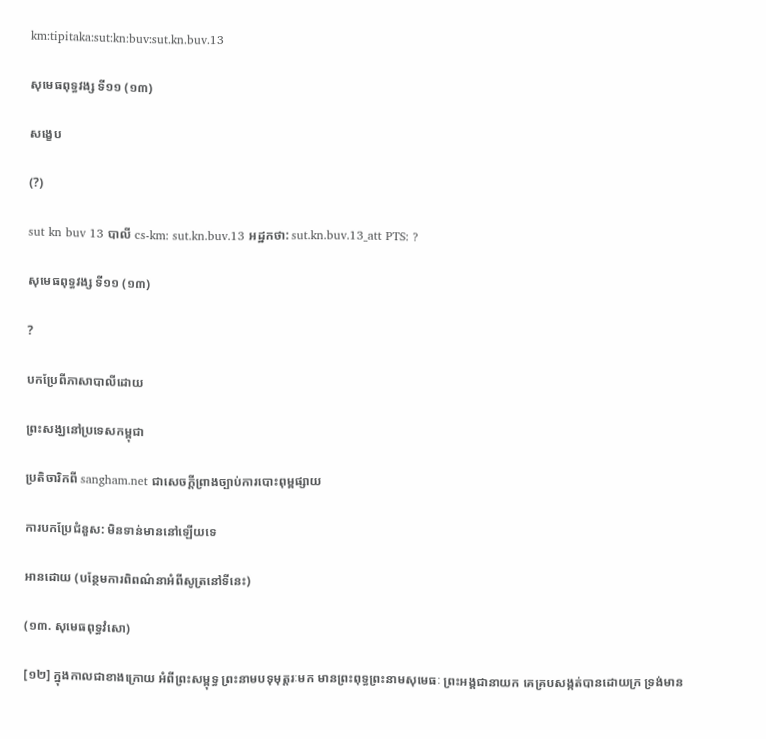km:tipitaka:sut:kn:buv:sut.kn.buv.13

សុមេធពុទ្ធវង្ស ទី១១ (១៣)

សង្ខេប

(?)

sut kn buv 13 បាលី cs-km: sut.kn.buv.13 អដ្ឋកថា: sut.kn.buv.13_att PTS: ?

សុមេធពុទ្ធវង្ស ទី១១ (១៣)

?

បកប្រែពីភាសាបាលីដោយ

ព្រះសង្ឃនៅប្រទេសកម្ពុជា

ប្រតិចារិកពី sangham.net ជាសេចក្តីព្រាងច្បាប់ការបោះពុម្ពផ្សាយ

ការបកប្រែជំនួស: មិនទាន់មាននៅឡើយទេ

អានដោយ (បន្ថែមការពិពណ៌នាអំពីសូត្រនៅទីនេះ)

(១៣. សុមេធពុទ្ធវំសោ)

[១២] ក្នុងកាលជាខាងក្រោយ អំពីព្រះសម្ពុទ្ធ ព្រះនាមបទុមុត្តរៈមក មានព្រះពុទ្ធព្រះនាមសុមេធៈ ព្រះអង្គជានាយក គេគ្របសង្កត់បានដោយក្រ ទ្រង់មាន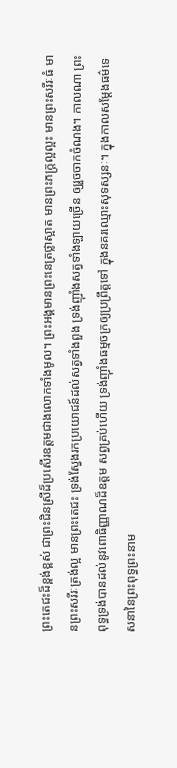ព្រះតេជះដ៏ខ្ពង់ខ្ពស់ ជាព្រះជិនស្រីដ៏ប្រសើរឧត្តមជាងលោកទាំងមូល។ ព្រះអង្គមានព្រះនេត្រថ្លាស្អាត មានព្រះភក្ត្រល្អល្អះ មានព្រះសរីរៈធំ មានព្រះសរីរៈត្រង់ល្អ មានព្រះតេជះ ទ្រង់ស្វែងរកប្រយោជន៍ដល់សត្វទាំងពួង ទ្រង់ញ៉ាំងសត្វទាំងឡាយច្រើន ឲ្យរួចចាកចំណង។ កាលណា ព្រះពុទ្ធទ្រង់បានដល់នូវពោធិញ្ញាណដ៏ឧត្តម សព្វគ្រប់ហើយ ទ្រង់ញ៉ាំងធម្មចក្រឲ្យប្រព្រឹត្តទៅ ក្នុងនគរឈ្មោះសុទស្សនៈ។ ក្នុងកាលសម្តែងធម៌ទេសនានៃព្រះពុទ្ធព្រះនាម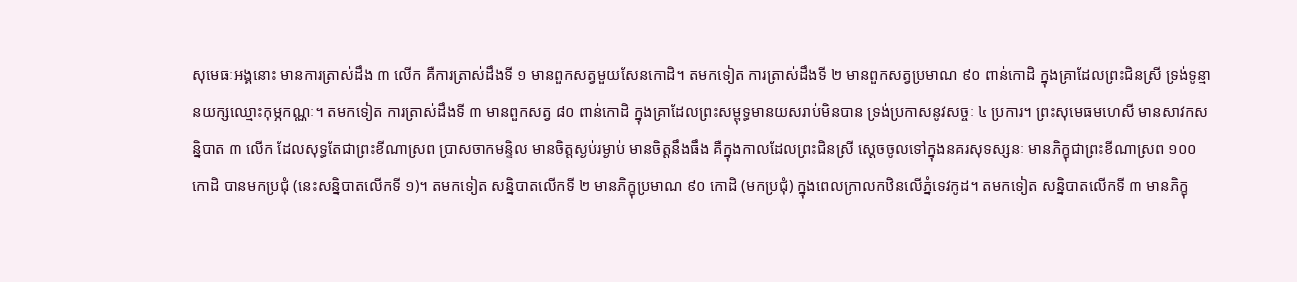សុមេធៈអង្គនោះ មានការត្រាស់ដឹង ៣ លើក គឺការត្រាស់ដឹងទី ១ មានពួកសត្វមួយសែនកោដិ។ តមកទៀត ការត្រាស់ដឹងទី ២ មានពួកសត្វប្រមាណ ៩០ ពាន់កោដិ ក្នុងគ្រាដែលព្រះជិនស្រី ទ្រង់ទូន្មានយក្សឈ្មោះកុម្ភកណ្ណៈ។ តមកទៀត ការត្រាស់ដឹងទី ៣ មានពួកសត្វ ៨០ ពាន់កោដិ ក្នុងគ្រាដែលព្រះសម្ពុទ្ធមានយសរាប់មិនបាន ទ្រង់ប្រកាសនូវសច្ចៈ ៤ ប្រការ។ ព្រះសុមេធមហេសី មានសាវកសន្និបាត ៣ លើក ដែលសុទ្ធតែជាព្រះខីណាស្រព ប្រាសចាកមន្ទិល មានចិត្តស្ងប់រម្ងាប់ មានចិត្តនឹងធឹង គឺក្នុងកាលដែលព្រះជិនស្រី ស្តេចចូលទៅក្នុងនគរសុទស្សនៈ មានភិក្ខុជាព្រះខីណាស្រព ១០០ កោដិ បានមកប្រជុំ (នេះសន្និបាតលើកទី ១)។ តមកទៀត សន្និបាតលើកទី ២ មានភិក្ខុប្រមាណ ៩០ កោដិ (មកប្រជុំ) ក្នុងពេលក្រាលកឋិនលើភ្នំទេវកូដ។ តមកទៀត សន្និបាតលើកទី ៣ មានភិក្ខុ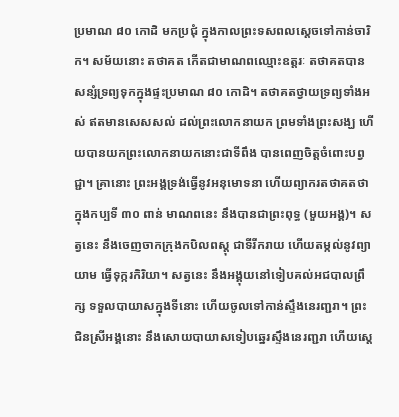ប្រមាណ ៨០ កោដិ មកប្រជុំ ក្នុងកាលព្រះទសពលស្តេចទៅកាន់ចារិក។ សម័យនោះ តថាគត កើតជាមាណពឈ្មោះឧត្តរៈ តថាគតបានសន្សំទ្រព្យទុកក្នុងផ្ទះប្រមាណ ៨០ កោដិ។ តថាគតថ្វាយទ្រព្យទាំងអស់ ឥតមានសេសសល់ ដល់ព្រះលោកនាយក ព្រមទាំងព្រះសង្ឃ ហើយបានយកព្រះលោកនាយកនោះជាទីពឹង បានពេញចិត្តចំពោះបព្វជ្ជា។ គ្រានោះ ព្រះអង្គទ្រង់ធ្វើនូវអនុមោទនា ហើយព្យាករតថាគតថា ក្នុងកប្បទី ៣០ ពាន់ មាណពនេះ នឹងបានជាព្រះពុទ្ធ (មួយអង្គ)។ សត្វនេះ នឹងចេញចាកក្រុងកបិលពស្តុ ជាទីរីករាយ ហើយតម្កល់នូវព្យាយាម ធ្វើទុក្ករកិរិយា។ សត្វនេះ នឹងអង្គុយនៅទៀបគល់អជបាលព្រឹក្ស ទទួលបាយាសក្នុងទីនោះ ហើយចូលទៅកាន់ស្ទឹងនេរញ្ជរា។ ព្រះជិនស្រីអង្គនោះ នឹងសោយបាយាសទៀបឆ្នេរស្ទឹងនេរញ្ជរា ហើយស្តេ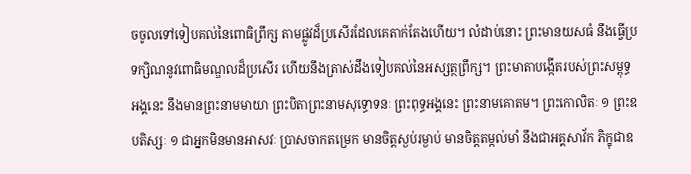ចចូលទៅទៀបគល់នៃពោធិព្រឹក្ស តាមផ្លូវដ៏ប្រសើរដែលគេតាក់តែងហើយ។ លំដាប់នោះ ព្រះមានយសធំ នឹងធ្វើប្រទក្សិណនូវពោធិមណ្ឌលដ៏ប្រសើរ ហើយនឹងត្រាស់ដឹងទៀបគល់នៃអស្សត្ថព្រឹក្ស។ ព្រះមាតាបង្កើតរបស់ព្រះសម្ពុទ្ធអង្គនេះ នឹងមានព្រះនាមមាយា ព្រះបិតាព្រះនាមសុទ្ធោទនៈ ព្រះពុទ្ធអង្គនេះ ព្រះនាមគោតម។ ព្រះកោលិតៈ ១ ព្រះឧបតិស្សៈ ១ ជាអ្នកមិនមានអាសវៈ ប្រាសចាកតម្រេក មានចិត្តស្ងប់រម្ងាប់ មានចិត្តតម្កល់មាំ នឹងជាអគ្គសាវ័ក ភិក្ខុជាឧ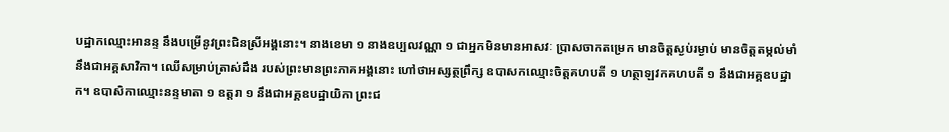បដ្ឋាកឈ្មោះអានន្ទ នឹងបម្រើនូវព្រះជិនស្រីអង្គនោះ។ នាងខេមា ១ នាងឧប្បលវណ្ណា ១ ជាអ្នកមិនមានអាសវៈ ប្រាសចាកតម្រេក មានចិត្តស្ងប់រម្ងាប់ មានចិត្តតម្កល់មាំ នឹងជាអគ្គសាវិកា។ ឈើសម្រាប់ត្រាស់ដឹង របស់ព្រះមានព្រះភាគអង្គនោះ ហៅថាអស្សត្ថព្រឹក្ស ឧបាសកឈ្មោះចិត្តគហបតី ១ ហត្ថាឡវកគហបតី ១ នឹងជាអគ្គឧបដ្ឋាក។ ឧបាសិកាឈ្មោះនន្ទមាតា ១ ឧត្តរា ១ នឹងជាអគ្គឧបដ្ឋាយិកា ព្រះជ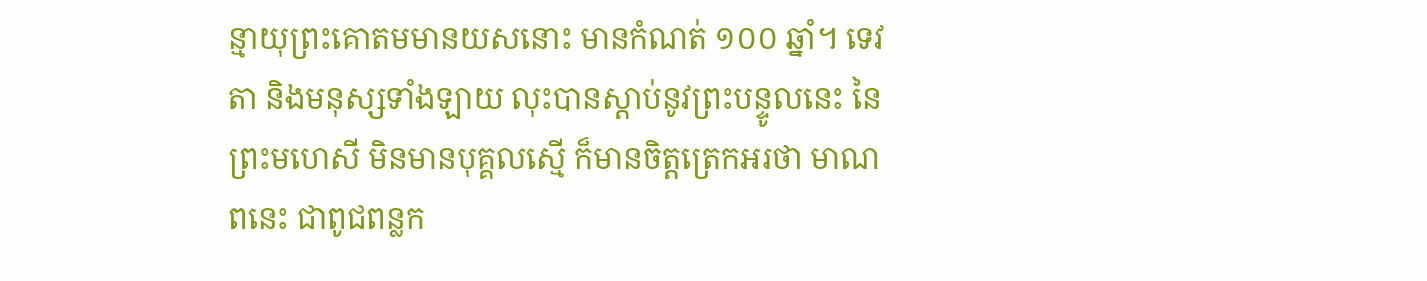ន្មាយុព្រះគោតមមានយសនោះ មានកំណត់ ១០០ ឆ្នាំ។ ទេវតា និងមនុស្សទាំងឡាយ លុះបានស្តាប់នូវព្រះបន្ទូលនេះ នៃព្រះមហេសី មិនមានបុគ្គលស្មើ ក៏មានចិត្តត្រេកអរថា មាណពនេះ ជាពូជពន្លក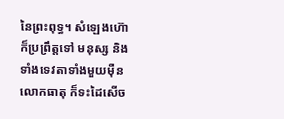នៃព្រះពុទ្ធ។ សំឡេងហ៊ោ ក៏ប្រព្រឹត្តទៅ មនុស្ស និងទាំងទេវតាទាំងមួយម៉ឺនលោកធាតុ ក៏ទះដៃសើច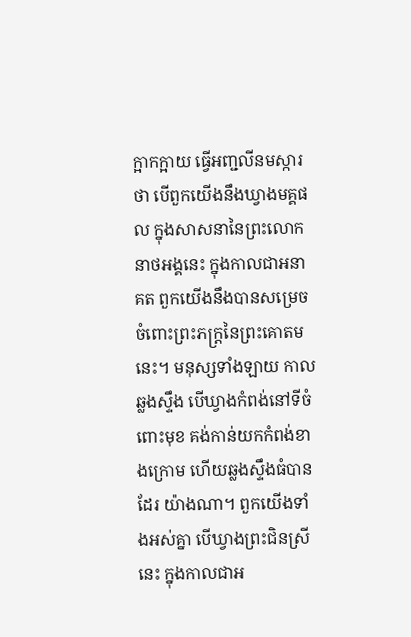ក្អាកក្អាយ ធ្វើអញ្ជលីនមស្ការថា បើពួកយើងនឹងឃ្វាងមគ្គផល ក្នុងសាសនានៃព្រះលោកនាថអង្គនេះ ក្នុងកាលជាអនាគត ពួកយើងនឹងបានសម្រេច ចំពោះព្រះភក្ត្រនៃព្រះគោតមនេះ។ មនុស្សទាំងឡាយ កាលឆ្លងស្ទឹង បើឃ្វាងកំពង់នៅទីចំពោះមុខ គង់កាន់យកកំពង់ខាងក្រោម ហើយឆ្លងស្ទឹងធំបានដែរ យ៉ាងណា។ ពួកយើងទាំងអស់គ្នា បើឃ្វាងព្រះជិនស្រីនេះ ក្នុងកាលជាអ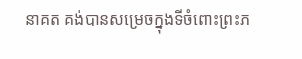នាគត គង់បានសម្រេចក្នុងទីចំពោះព្រះភ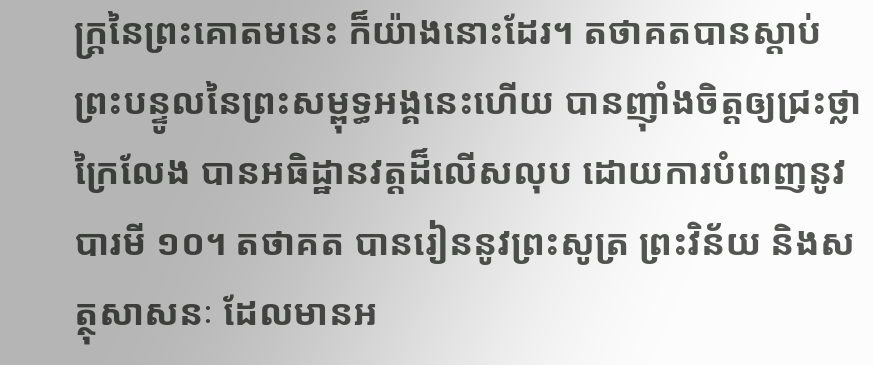ក្ត្រនៃព្រះគោតមនេះ ក៏យ៉ាងនោះដែរ។ តថាគតបានស្តាប់ព្រះបន្ទូលនៃព្រះសម្ពុទ្ធអង្គនេះហើយ បានញ៉ាំងចិត្តឲ្យជ្រះថ្លាក្រៃលែង បានអធិដ្ឋានវត្តដ៏លើសលុប ដោយការបំពេញនូវបារមី ១០។ តថាគត បានរៀននូវព្រះសូត្រ ព្រះវិន័យ និងសត្ថុសាសនៈ ដែលមានអ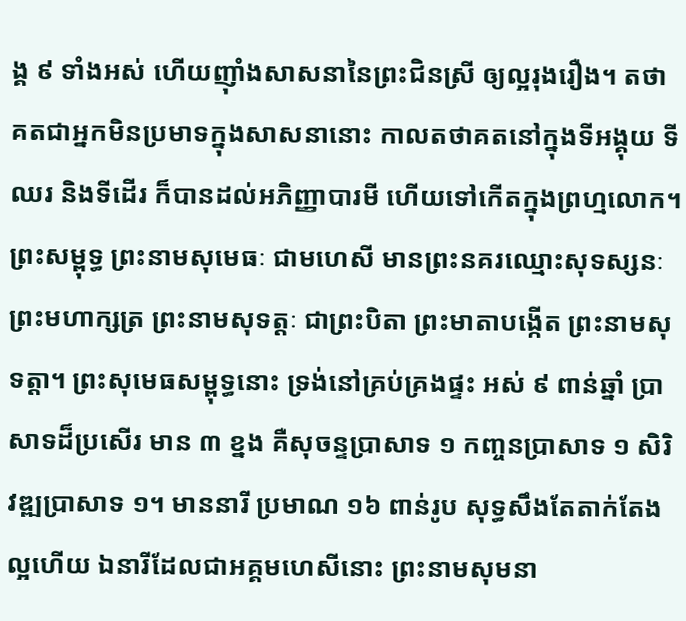ង្គ ៩ ទាំងអស់ ហើយញ៉ាំងសាសនានៃព្រះជិនស្រី ឲ្យល្អរុងរឿង។ តថាគតជាអ្នកមិនប្រមាទក្នុងសាសនានោះ កាលតថាគតនៅក្នុងទីអង្គុយ ទីឈរ និងទីដើរ ក៏បានដល់អភិញ្ញាបារមី ហើយទៅកើតក្នុងព្រហ្មលោក។ ព្រះសម្ពុទ្ធ ព្រះនាមសុមេធៈ ជាមហេសី មានព្រះនគរឈ្មោះសុទស្សនៈ ព្រះមហាក្សត្រ ព្រះនាមសុទត្តៈ ជាព្រះបិតា ព្រះមាតាបង្កើត ព្រះនាមសុទត្តា។ ព្រះសុមេធសម្ពុទ្ធនោះ ទ្រង់នៅគ្រប់គ្រងផ្ទះ អស់ ៩ ពាន់ឆ្នាំ ប្រាសាទដ៏ប្រសើរ មាន ៣ ខ្នង គឺសុចន្ទប្រាសាទ ១ កញ្ចនប្រាសាទ ១ សិរិវឌ្ឍប្រាសាទ ១។ មាននារី ប្រមាណ ១៦ ពាន់រូប សុទ្ធសឹងតែតាក់តែងល្អហើយ ឯនារីដែលជាអគ្គមហេសីនោះ ព្រះនាមសុមនា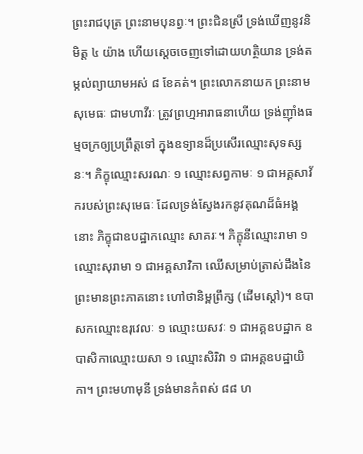ព្រះរាជបុត្រ ព្រះនាមបុនព្វៈ។ ព្រះជិនស្រី ទ្រង់ឃើញនូវនិមិត្ត ៤ យ៉ាង ហើយស្តេចចេញទៅដោយហត្ថិយាន ទ្រង់តម្កល់ព្យាយាមអស់ ៨ ខែគត់។ ព្រះលោកនាយក ព្រះនាមសុមេធៈ ជាមហាវីរៈ ត្រូវព្រហ្មអារាធនាហើយ ទ្រង់ញ៉ាំងធម្មចក្រឲ្យប្រព្រឹត្តទៅ ក្នុងឧទ្យានដ៏ប្រសើរឈ្មោះសុទស្សនៈ។ ភិក្ខុឈ្មោះសរណៈ ១ ឈ្មោះសព្វកាមៈ ១ ជាអគ្គសាវ័ករបស់ព្រះសុមេធៈ ដែលទ្រង់ស្វែងរកនូវគុណដ៏ធំអង្គនោះ ភិក្ខុជាឧបដ្ឋាកឈ្មោះ សាគរៈ។ ភិក្ខុនីឈ្មោះរាមា ១ ឈ្មោះសុរាមា ១ ជាអគ្គសាវិកា ឈើសម្រាប់ត្រាស់ដឹងនៃព្រះមានព្រះភាគនោះ ហៅថានិម្ពព្រឹក្ស (ដើមស្តៅ)។ ឧបាសកឈ្មោះឧរុវេលៈ ១ ឈ្មោះយសវៈ ១ ជាអគ្គឧបដ្ឋាក ឧបាសិកាឈ្មោះយសា ១ ឈ្មោះសិរិវា ១ ជាអគ្គឧបដ្ឋាយិកា។ ព្រះមហាមុនី ទ្រង់មានកំពស់ ៨៨ ហ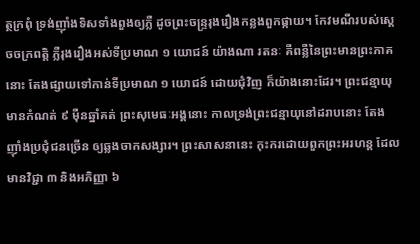ត្ថក្រពុំ ទ្រង់ញ៉ាំងទិសទាំងពួងឲ្យភ្លឺ ដូចព្រះចន្ទ្ររុងរឿងកន្លងពួកផ្កាយ។ កែវមណីរបស់ស្តេចចក្រពត្តិ ភ្លឺរុងរឿងអស់ទីប្រមាណ ១ យោជន៍ យ៉ាងណា រតនៈ គឺពន្លឺនៃព្រះមានព្រះភាគនោះ តែងផ្សាយទៅកាន់ទីប្រមាណ ១ យោជន៍ ដោយជុំវិញ ក៏យ៉ាងនោះដែរ។ ព្រះជន្មាយុមានកំណត់ ៩ ម៉ឺនឆ្នាំគត់ ព្រះសុមេធៈអង្គនោះ កាលទ្រង់ព្រះជន្មាយុនៅដរាបនោះ តែងញ៉ាំងប្រជុំជនច្រើន ឲ្យឆ្លងចាកសង្សារ។ ព្រះសាសនានេះ កុះករដោយពួកព្រះអរហន្ត ដែលមានវិជ្ជា ៣ និងអភិញ្ញា ៦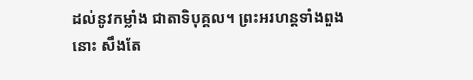ដល់នូវកម្លាំង ជាតាទិបុគ្គល។ ព្រះអរហន្តទាំងពួងនោះ សឹងតែ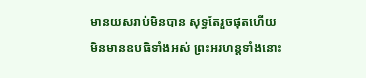មានយសរាប់មិនបាន សុទ្ធតែរួចផុតហើយ មិនមានឧបធិទាំងអស់ ព្រះអរហន្តទាំងនោះ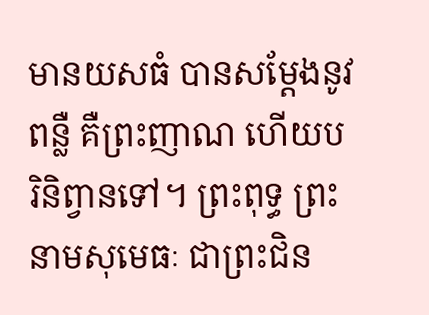មានយសធំ បានសម្តែងនូវពន្លឺ គឺព្រះញាណ ហើយបរិនិព្វានទៅ។ ព្រះពុទ្ធ ព្រះនាមសុមេធៈ ជាព្រះជិន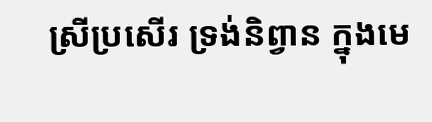ស្រីប្រសើរ ទ្រង់និព្វាន ក្នុងមេ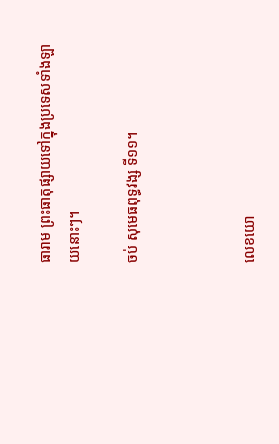ធារាម ព្រះធាតុផ្សាយទៅក្នុងប្រទេសទាំងឡាយនោះៗ។

ចប់ សុមេធពុទ្ធវង្ស ទី១១។



លេខយោ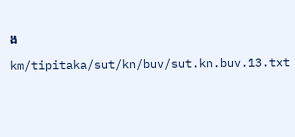ង

km/tipitaka/sut/kn/buv/sut.kn.buv.13.txt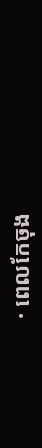· ពេលកែចុង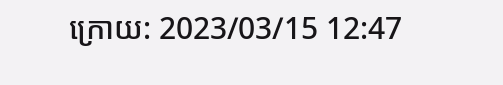ក្រោយ: 2023/03/15 12:47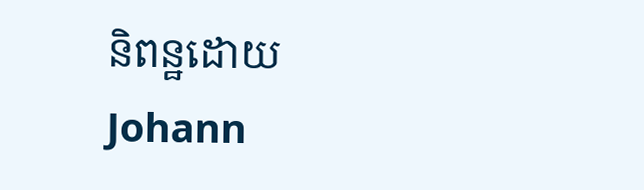និពន្ឋដោយ Johann